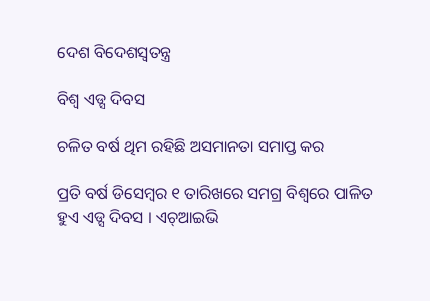ଦେଶ ବିଦେଶସ୍ୱତନ୍ତ୍ର

ବିଶ୍ୱ ଏଡ୍ସ ଦିବସ

ଚଳିତ ବର୍ଷ ଥିମ ରହିଛି ଅସମାନତା ସମାପ୍ତ କର

ପ୍ରତି ବର୍ଷ ଡିସେମ୍ବର ୧ ତାରିଖରେ ସମଗ୍ର ବିଶ୍ୱରେ ପାଳିତ ହୁଏ ଏଡ୍ସ ଦିବସ । ଏଚ୍‌ଆଇଭି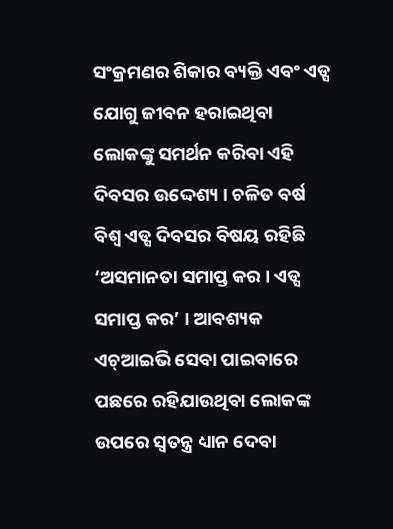ସଂକ୍ରମଣର ଶିକାର ବ୍ୟକ୍ତି ଏବଂ ଏଡ୍ସ ଯୋଗୁ ଜୀବନ ହରାଇଥିବା ଲୋକଙ୍କୁ ସମର୍ଥନ କରିବା ଏହି ଦିବସର ଉଦ୍ଦେଶ୍ୟ । ଚଳିତ ବର୍ଷ ବିଶ୍ୱ ଏଡ୍ସ ଦିବସର ବିଷୟ ରହିଛି ‘ଅସମାନତା ସମାପ୍ତ କର । ଏଡ୍ସ ସମାପ୍ତ କର’ । ଆବଶ୍ୟକ ଏଚ୍‌ଆଇଭି ସେବା ପାଇବାରେ ପଛରେ ରହିଯାଉଥିବା ଲୋକଙ୍କ ଉପରେ ସ୍ୱତନ୍ତ୍ର ଧ୍ୟାନ ଦେବା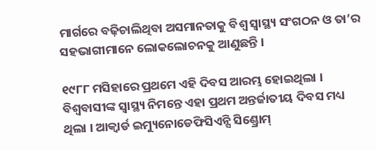ମାର୍ଗରେ ବଢ଼ିଚାଲିଥିବା ଅସମାନତାକୁ ବିଶ୍ୱ ସ୍ୱାସ୍ଥ୍ୟ ସଂଗଠନ ଓ ତା’ର ସହଭାଗୀମାନେ ଲୋକଲୋଚନକୁ ଆଣୁଛନ୍ତି ।

୧୯୮୮ ମସିହାରେ ପ୍ରଥମେ ଏହି ଦିବସ ଆରମ୍ଭ ହୋଇଥିଲା । ବିଶ୍ୱବାସୀଙ୍କ ସ୍ୱାସ୍ଥ୍ୟ ନିମନ୍ତେ ଏହା ପ୍ରଥମ ଅନ୍ତର୍ଜାତୀୟ ଦିବସ ମଧ୍ୟ ଥିଲା । ଆକ୍ୱାର୍ଡ ଇମ୍ୟୁନୋଡେଫିସିଏନ୍ସି ସିଣ୍ଡ୍ରୋମ୍‌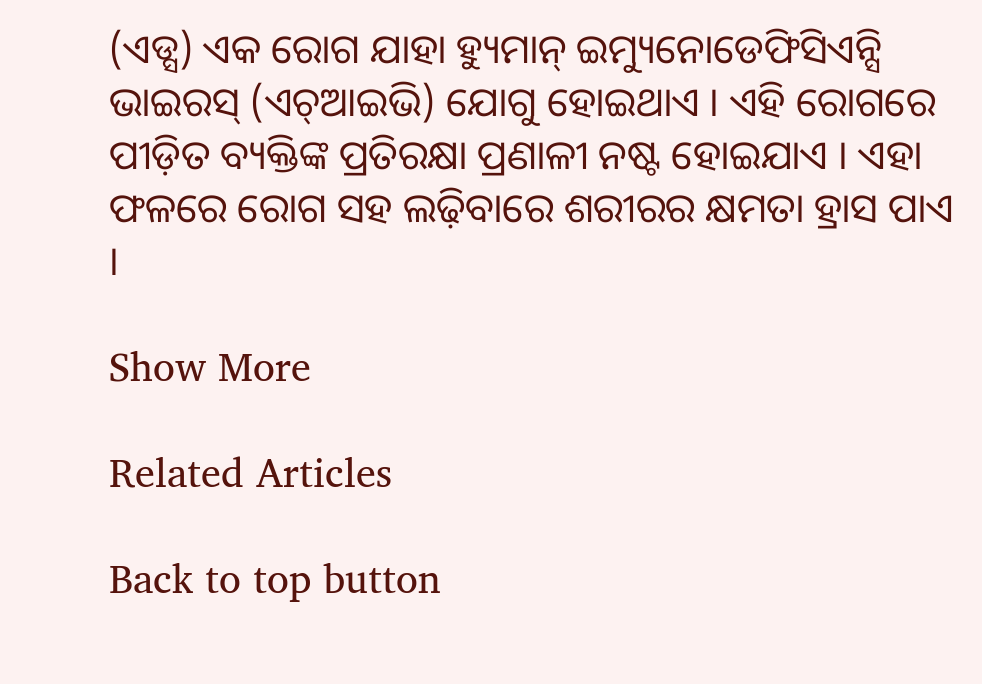(ଏଡ୍ସ) ଏକ ରୋଗ ଯାହା ହ୍ୟୁମାନ୍‌ ଇମ୍ୟୁନୋଡେଫିସିଏନ୍ସି ଭାଇରସ୍‌ (ଏଚ୍‌ଆଇଭି) ଯୋଗୁ ହୋଇଥାଏ । ଏହି ରୋଗରେ ପୀଡ଼ିତ ବ୍ୟକ୍ତିଙ୍କ ପ୍ରତିରକ୍ଷା ପ୍ରଣାଳୀ ନଷ୍ଟ ହୋଇଯାଏ । ଏହା ଫଳରେ ରୋଗ ସହ ଲଢ଼ିବାରେ ଶରୀରର କ୍ଷମତା ହ୍ରାସ ପାଏ ।

Show More

Related Articles

Back to top button